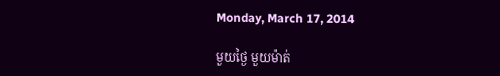Monday, March 17, 2014

មួយថ្ងៃ មួយម៉ាត់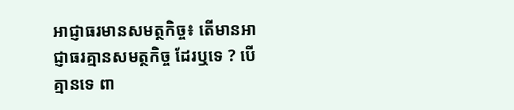អាជ្ញាធរមានសមត្ថកិច្ច៖ តើមានអាជ្ញាធរគ្មានសមត្ថកិច្ច ដែរឬទេ ? បើគ្មានទេ ពា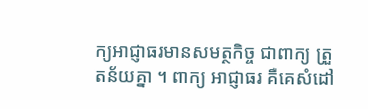ក្យអាជ្ញាធរមានសមត្ថកិច្ច ជាពាក្យ ត្រួតន័យគ្នា ។ ពាក្យ អាជ្ញាធរ គឺគេសំដៅ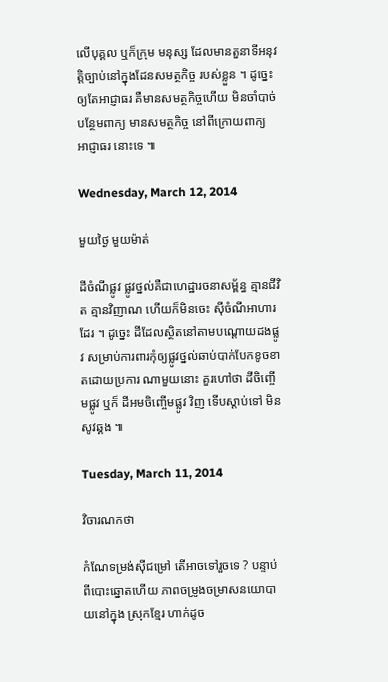លើបុគ្គល ឬក៏ក្រុម មនុស្ស ដែលមានតួនាទីអនុវត្តិច្បាប់នៅក្នុងដែនសមត្ថកិច្ច របស់ខ្លួន ។ ដូច្នេះ ឲ្យតែអាជ្ញាធរ គឺមានសមត្ថកិច្ចហើយ មិនចាំបាច់បន្ថែមពាក្យ មានសមត្ថកិច្ច នៅពីក្រោយពាក្យ អាជ្ញាធរ នោះទេ ៕

Wednesday, March 12, 2014

មួយថ្ងៃ មួយម៉ាត់

ដីចំណីផ្លូវ ផ្លូវថ្នល់គឺជាហេដ្ឋារចនាសម្ព័ន្ធ គ្មានជីវិត គ្មានវិញាណ ហើយក៏មិនចេះ ស៊ីចំណីអាហារដែរ ។ ដូច្នេះ ដីដែលស្ថិតនៅតាមបណ្តោយដងផ្លូវ សម្រាប់ការពារកុំឲ្យផ្លូវថ្នល់ឆាប់បាក់បែកខូចខាតដោយប្រការ ណាមួយនោះ គួរហៅថា ដីចិញ្ចើមផ្លូវ ឬក៏ ដីអមចិញ្ចើមផ្លូវ វិញ ទើបស្តាប់ទៅ មិនសូវឆ្គង ៕

Tuesday, March 11, 2014

វិចារណកថា

កំណែទម្រង់ស៊ីជម្រៅ តើអាចទៅរួចទេ ? បន្ទាប់ពីបោះឆ្នោតហើយ ភាពចម្រូងចម្រាសនយោបាយនៅក្នុង ស្រុកខ្មែរ ហាក់ដូច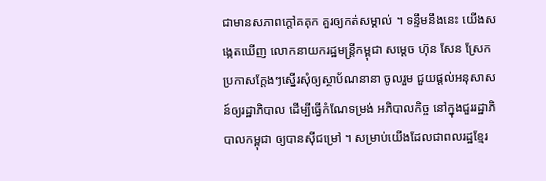ជាមានសភាពក្តៅគគុក គួរឲ្យកត់សម្គាល់ ។ ទន្ទឹមនឹងនេះ យើងសង្កេតឃើញ លោកនាយករដ្ឋមន្ត្រីកម្ពុជា សម្តេច ហ៊ុន សែន ស្រែកប្រកាសក្តែងៗស្នើរសុំឲ្យស្ថាប័ណនានា ចូលរួម ជួយផ្តល់អនុសាសន៍ឲ្យរដ្ឋាភិបាល ដើម្បីធ្វើកំណែទម្រង់ អភិបាលកិច្ច នៅក្នុងជួររដ្ឋាភិបាលកម្ពុជា ឲ្យបានស៊ីជម្រៅ ។ សម្រាប់យើងដែលជាពលរដ្ឋខ្មែរ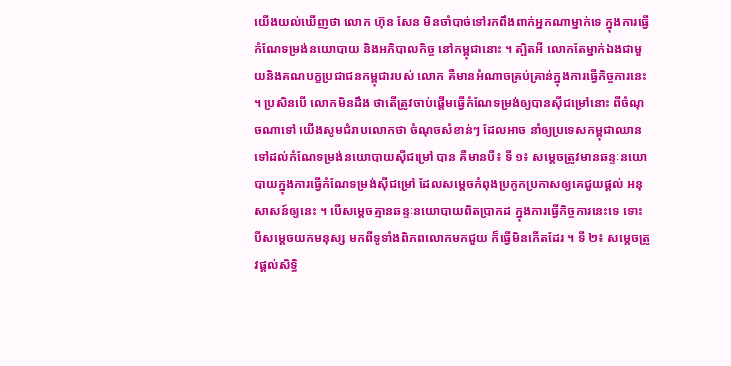យើងយល់ឃើញថា លោក ហ៊ុន សែន មិនចាំបាច់ទៅរកពឹងពាក់អ្នកណាម្នាក់ទេ ក្នុងការធ្វើ កំណែទម្រង់នយោបាយ និងអភិបាលកិច្ច នៅកម្ពុជានោះ ។ ត្បិតអី លោកតែម្នាក់ឯងជាមួយនិងគណបក្ខប្រជាជនកម្ពុជារបស់ លោក គឺមានអំណាចគ្រប់គ្រាន់ក្នុងការធ្វើកិច្ចការនេះ ។ ប្រសិនបើ លោកមិនដឹង ថាតើត្រូវចាប់ផ្តើមធ្វើកំណែទម្រង់ឲ្យបានស៊ីជម្រៅនោះ ពីចំណុចណាទៅ យើងសូមជំរាបលោកថា ចំណុចសំខាន់ៗ ដែលអាច នាំឲ្យប្រទេសកម្ពុជាឈានទៅដល់កំណែទម្រង់នយោបាយស៊ីជម្រៅ បាន គឺមានបី៖ ទី ១៖ សម្តេចត្រូវមានឆន្ទៈនយោបាយក្នុងការធ្វើកំណែទម្រង់ស៊ីជម្រៅ ដែលសម្តេចកំពុងប្រកូកប្រកាសឲ្យគេជួយផ្តល់ អនុសាសន៍ឲ្យនេះ ។ បើសម្តេចគ្មានឆន្ទៈនយោបាយពិតប្រាកដ ក្នុងការធ្វើកិច្ចការនេះទេ ទោះ បីសម្តេចយកមនុស្ស មកពីទូទាំងពិភពលោកមកជួយ ក៏ធ្វើមិនកើតដែរ ។ ទី ២៖ សម្តេចត្រូវផ្តល់សិទ្ធិ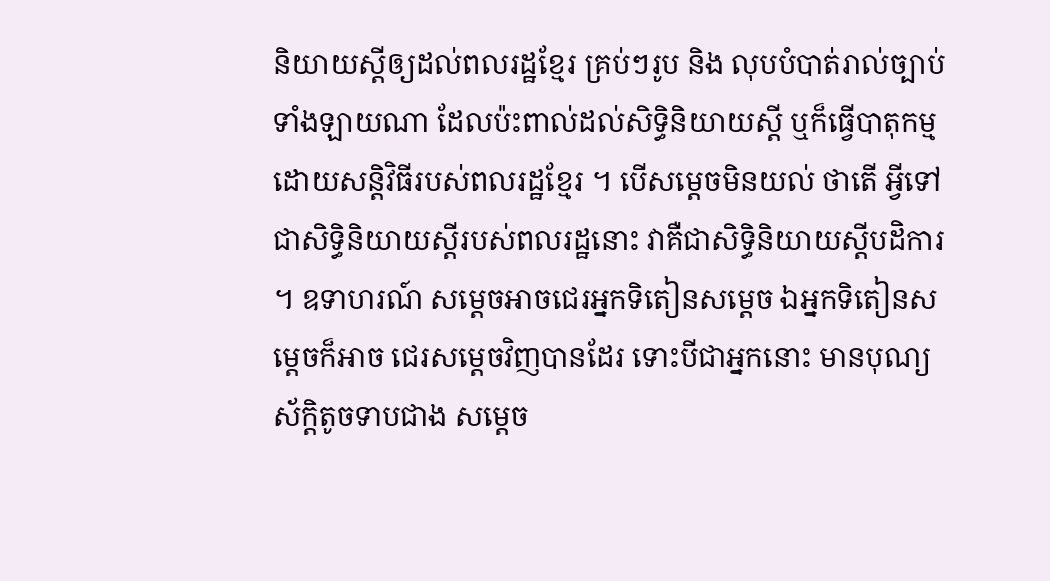និយាយស្តីឲ្យដល់ពលរដ្ឋខ្មែរ គ្រប់ៗរូប និង លុបបំបាត់រាល់ច្បាប់ទាំងឡាយណា ដែលប៉ះពាល់ដល់សិទ្ធិនិយាយស្តី ឬក៏ធ្វើបាតុកម្មដោយសន្តិវិធីរបស់ពលរដ្ឋខ្មែរ ។ បើសម្តេចមិនយល់ ថាតើ អ្វីទៅជាសិទ្ធិនិយាយស្តីរបស់ពលរដ្ឋនោះ វាគឺជាសិទ្ធិនិយាយស្តីបដិការ ។ ឧទាហរណ៍ សម្តេចអាចជេរអ្នកទិតៀនសម្តេច ឯអ្នកទិតៀនសម្តេចក៏អាច ជេរសម្តេចវិញបានដែរ ទោះបីជាអ្នកនោះ មានបុណ្យស័ក្តិតូចទាបជាង សម្តេច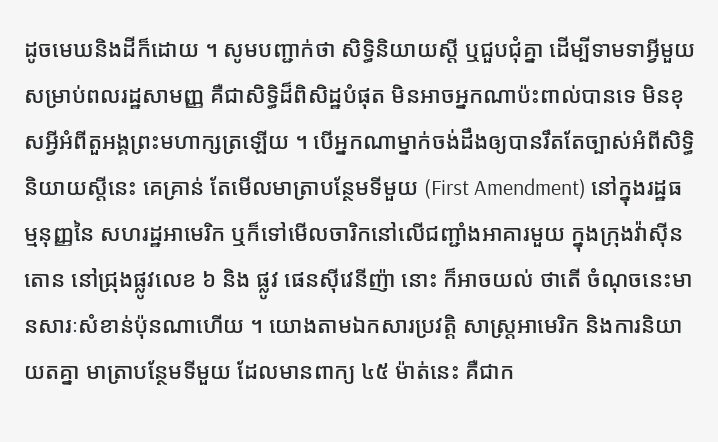ដូចមេឃនិងដីក៏ដោយ ។ សូមបញ្ជាក់ថា សិទ្ធិនិយាយស្តី ឬជួបជុំគ្នា ដើម្បីទាមទាអ្វីមួយ សម្រាប់ពលរដ្ឋសាមញ្ញ គឺជាសិទ្ធិដ៏ពិសិដ្ឋបំផុត មិនអាចអ្នកណាប៉ះពាល់បានទេ មិនខុសអ្វីអំពីតួអង្គព្រះមហាក្សត្រឡើយ ។ បើអ្នកណាម្នាក់ចង់ដឹងឲ្យបានរឹតតែច្បាស់អំពីសិទ្ធិនិយាយស្តីនេះ គេគ្រាន់ តែមើលមាត្រាបន្ថែមទីមួយ (First Amendment) នៅក្នុងរដ្ឋធម្មនុញ្ញនៃ សហរដ្ឋអាមេរិក ឬក៏ទៅមើលចារិកនៅលើជញ្ជាំងអាគារមួយ ក្នុងក្រុងវ៉ាស៊ីន តោន នៅជ្រុងផ្លូវលេខ ៦ និង ផ្លូវ ផេនស៊ីវេនីញ៉ា នោះ ក៏អាចយល់ ថាតើ ចំណុចនេះមានសារៈសំខាន់ប៉ុនណាហើយ ។ យោងតាមឯកសារប្រវត្តិ សាស្ត្រអាមេរិក និងការនិយាយតគ្នា មាត្រាបន្ថែមទីមួយ ដែលមានពាក្យ ៤៥ ម៉ាត់នេះ គឺជាក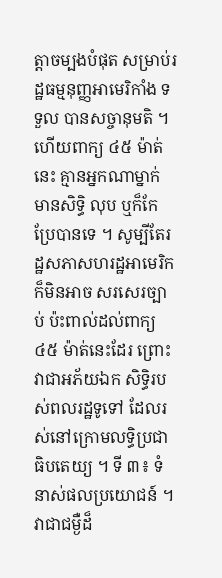ត្តាចម្បងបំផុត សម្រាប់រដ្ឋធម្មនុញ្ញអាមេរិកាំង ទទួល បានសច្ចានុមតិ ។ ហើយពាក្យ ៤៥ ម៉ាត់នេះ គ្មានអ្នកណាម្នាក់ មានសិទ្ធិ លុប ឬក៏កែប្រែបានទេ ។ សូម្បីតែរដ្ឋសភាសហរដ្ឋអាមេរិក ក៏មិនអាច សរសេរច្បាប់ ប៉ះពាល់ដល់ពាក្យ ៤៥ ម៉ាត់នេះដែរ ព្រោះវាជាអភ័យឯក សិទ្ធិរបស់ពលរដ្ឋទូទៅ ដែលរស់នៅក្រោមលទ្ធិប្រជាធិបតេយ្យ ។ ទី ៣៖ ទំនាស់ផលប្រយោជន៍ ។ វាជាជម្ងឺដ៏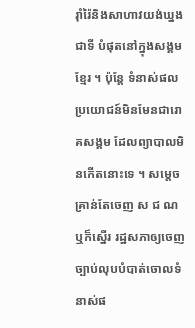រ៉ាំរ៉ៃនិងសាហាវយង់ឃ្នងជាទី បំផុតនៅក្នុងសង្គមខ្មែរ ។ ប៉ុន្តែ ទំនាស់ផលប្រយោជន៍មិនមែនជារោគសង្គម ដែលព្យាបាលមិនកើតនោះទេ ។ សម្តេចគ្រាន់តែចេញ ស ជ ណ ឬក៏ស្នើរ រដ្ឋសភាឲ្យចេញច្បាប់លុបបំបាត់ចោលទំនាស់ផ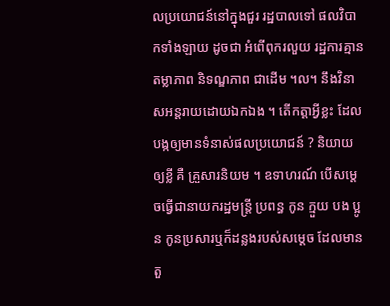លប្រយោជន៍នៅក្នុងជួរ រដ្ឋបាលទៅ ផលវិបាកទាំងឡាយ ដូចជា អំពើពុករលួយ រដ្ឋការគ្មានតម្លាភាព និទណ្ឌភាព ជាដើម ។ល។ នឹងវិនាសអន្តរាយដោយឯកឯង ។ តើកត្តាអ្វីខ្លះ ដែលបង្កឲ្យមានទំនាស់ផលប្រយោជន៍ ? និយាយឲ្យខ្លី គឺ គ្រួសារនិយម ។ ឧទាហរណ៍ បើសម្តេចធ្វើជានាយករដ្ឋមន្ត្រី ប្រពន្ធ កូន ក្មួយ បង ប្អូន កូនប្រសារឬក៏ដន្លងរបស់សម្តេច ដែលមានតួ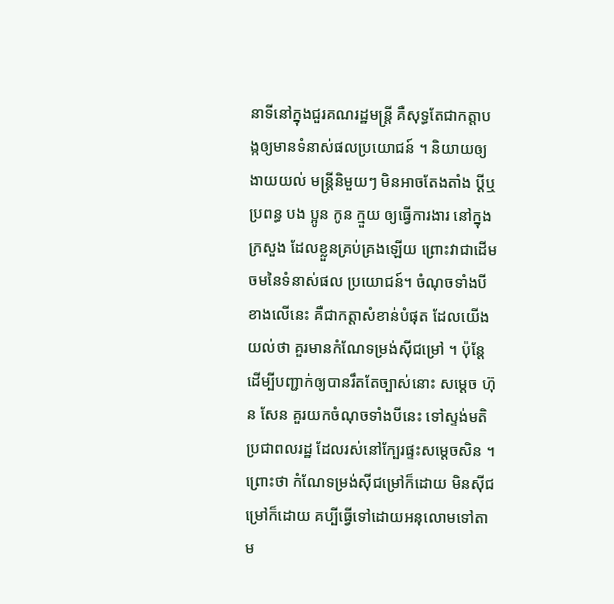នាទីនៅក្នុងជួរគណរដ្ឋមន្ត្រី គឺសុទ្ធតែជាកត្តាបង្កឲ្យមានទំនាស់ផលប្រយោជន៍ ។ និយាយឲ្យងាយយល់ មន្ត្រីនិមួយៗ មិនអាចតែងតាំង ប្តីឬប្រពន្ធ បង ប្អូន កូន ក្មួយ ឲ្យធ្វើការងារ នៅក្នុងក្រសួង ដែលខ្លួនគ្រប់គ្រងឡើយ ព្រោះវាជាដើមចមនៃទំនាស់ផល ប្រយោជន៍។ ចំណុចទាំងបីខាងលើនេះ គឺជាកត្តាសំខាន់បំផុត ដែលយើងយល់ថា គួរមានកំណែទម្រង់ស៊ីជម្រៅ ។ ប៉ុន្តែ ដើម្បីបញ្ជាក់ឲ្យបានរឹតតែច្បាស់នោះ សម្តេច ហ៊ុន សែន គួរយកចំណុចទាំងបីនេះ ទៅស្ទង់មតិប្រជាពលរដ្ឋ ដែលរស់នៅក្បែរផ្ទះសម្តេចសិន ។ ព្រោះថា កំណែទម្រង់ស៊ីជម្រៅក៏ដោយ មិនស៊ីជម្រៅក៏ដោយ គប្បីធ្វើទៅដោយអនុលោមទៅតាម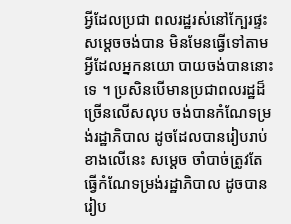អ្វីដែលប្រជា ពលរដ្ឋរស់នៅក្បែរផ្ទះសម្តេចចង់បាន មិនមែនធ្វើទៅតាមអ្វីដែលអ្នកនយោ បាយចង់បាននោះទេ ។ ប្រសិនបើមានប្រជាពលរដ្ឋដ៏ច្រើនលើសលុប ចង់បានកំណែទម្រង់រដ្ឋាភិបាល ដូចដែលបានរៀបរាប់ខាងលើនេះ សម្តេច ចាំបាច់ត្រូវតែ ធ្វើកំណែទម្រង់រដ្ឋាភិបាល ដូចបានរៀប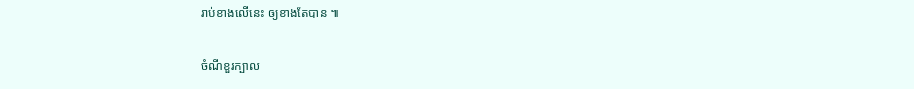រាប់ខាងលើនេះ ឲ្យខាងតែបាន ៕

ចំណីខួរក្បាល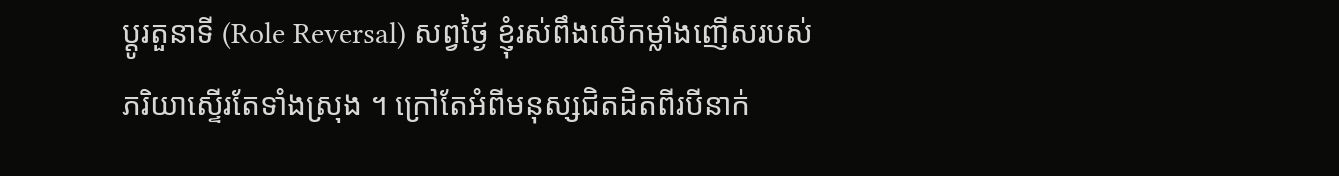ប្តូរតួនាទី (Role Reversal) សព្វថ្ងៃ ខ្ញុំរស់ពឹងលើកម្លាំងញើសរបស់ភរិយាស្ទើរតែទាំងស្រុង ។ ក្រៅតែអំពីមនុស្សជិតដិតពីរបីនាក់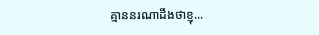គ្មាននរណាដឹងថាខ្ញុ...